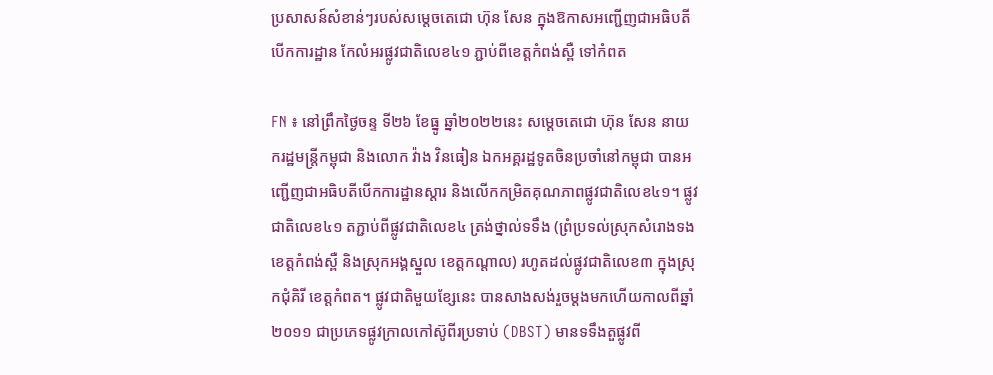ប្រសាសន៍សំខាន់ៗរបស់សម្តេចតេជោ ហ៊ុន សែន ក្នុងឱកាសអញ្ជើញជាអធិបតីបើកការដ្ឋាន កែលំអរផ្លូវជាតិលេខ៤១ ភ្ជាប់ពីខេត្តកំពង់ស្ពឺ ទៅកំពត

FN ៖ នៅព្រឹកថ្ងៃចន្ទ ទី២៦ ខែធ្នូ ឆ្នាំ២០២២នេះ សម្តេចតេជោ ហ៊ុន សែន នាយករដ្ឋមន្ត្រីកម្ពុជា និងលោក វ៉ាង វិនធៀន ឯកអគ្គរដ្ឋទូតចិនប្រចាំនៅកម្ពុជា បានអញ្ជើញជាអធិបតីបើកការដ្ឋានស្តារ និងលើកកម្រិតគុណភាពផ្លូវជាតិលេខ៤១។ ផ្លូវជាតិលេខ៤១ តភ្ជាប់ពីផ្លូវជាតិលេខ៤ ត្រង់ថ្នាល់ទទឹង (ព្រំប្រទល់ស្រុកសំរោងទង ខេត្តកំពង់ស្ពឺ និងស្រុកអង្គស្នួល ខេត្តកណ្តាល) រហូតដល់ផ្លូវជាតិលេខ៣ ក្នុងស្រុកជុំគិរី ខេត្តកំពត។ ផ្លូវជាតិមួយខ្សែនេះ បានសាងសង់រួចម្តងមកហើយកាលពីឆ្នាំ២០១១ ជាប្រភេទផ្លូវក្រាលកៅស៊ូពីរប្រទាប់ (DBST) មានទទឹងតួផ្លូវពី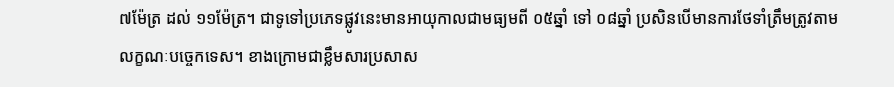៧ម៉ែត្រ ដល់ ១១ម៉ែត្រ។ ជាទូទៅប្រភេទផ្លូវនេះមានអាយុកាលជាមធ្យមពី ០៥ឆ្នាំ ទៅ ០៨ឆ្នាំ ប្រសិនបើមានការថែទាំត្រឹមត្រូវតាមលក្ខណៈបច្ចេកទេស។ ខាងក្រោមជាខ្លឹមសារប្រសាស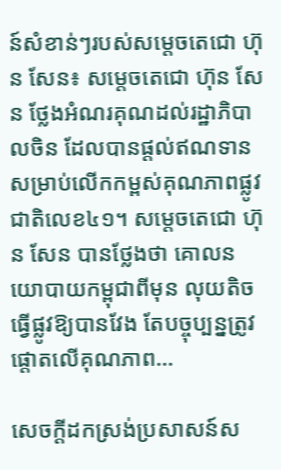ន៍សំខាន់ៗរបស់សម្តេចតេជោ ហ៊ុន សែន៖ សម្តេចតេជោ ហ៊ុន សែន ថ្លែងអំណរគុណដល់រដ្ឋាភិបាលចិន ដែលបានផ្តល់ឥណទានសម្រាប់លើកកម្ពស់គុណភាពផ្លូវជាតិលេខ៤១។ សម្តេចតេជោ ហ៊ុន សែន បានថ្លែងថា គោលនយោបាយកម្ពុជាពីមុន លុយតិច ធ្វើផ្លូវឱ្យបានវែង តែបច្ចុប្បន្នត្រូវផ្តោតលើគុណភាព…

សេចក្ដីដកស្រង់ប្រសាសន៍ស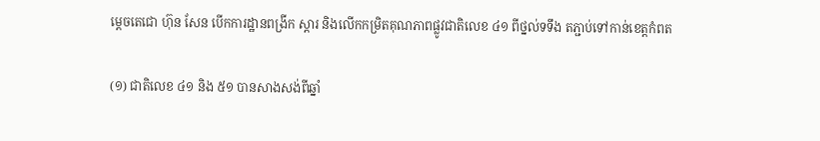ម្ដេចតេជោ ហ៊ុន សែន បើកការដ្ឋានពង្រីក ស្ដារ និងលើកកម្រិតគុណភាពផ្លូវជាតិលេខ ៤១ ពីថ្នល់ទទឹង តភ្ជាប់ទៅកាន់ខេត្តកំពត

(១) ជាតិលេខ ៤១ និង ៥១ បានសាងសង់ពីឆ្នាំ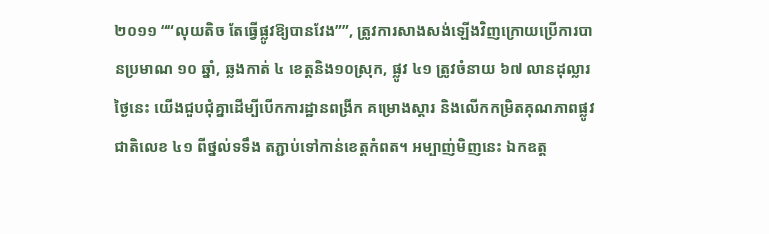២០១១ ““លុយតិច តែធ្វើផ្លូវឱ្យបានវែង””, ត្រូវការសាងសង់ឡើងវិញក្រោយប្រើការបានប្រមាណ ១០ ឆ្នាំ, ឆ្លងកាត់ ៤ ខេត្តនិង១០ស្រុក, ផ្លូវ ៤១ ត្រូវចំនាយ ៦៧ លានដុល្លារ ថ្ងៃនេះ យើងជួបជុំគ្នាដើម្បីបើកការដ្ឋានពង្រីក គម្រោងស្ដារ និងលើកកម្រិតគុណភាពផ្លូវជាតិលេខ ៤១ ពីថ្នល់ទទឹង តភ្ជាប់ទៅកាន់ខេត្តកំពត។ អម្បាញ់មិញនេះ ឯកឧត្ត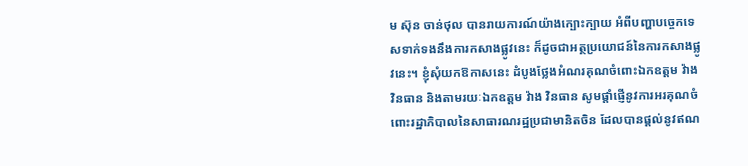ម ស៊ុន ចាន់ថុល បានរាយការណ៍យ៉ាងក្បោះក្បាយ អំពីបញ្ហាបច្ចេកទេសទាក់ទងនឹងការកសាងផ្លូវនេះ ក៏ដូចជាអត្ថប្រយោជន៍នៃការកសាងផ្លូវនេះ។ ខ្ញុំសុំយកឱកាសនេះ ដំបូងថ្លែងអំណរគុណចំពោះឯកឧត្តម វ៉ាង វិនធាន និងតាមរយៈឯកឧត្តម វ៉ាង វិនធាន សូមផ្ដាំផ្ញើនូវការអរគុណចំពោះរដ្ឋាភិបាលនៃសាធារណរដ្ឋប្រជាមានិតចិន ដែលបានផ្ដល់នូវឥណ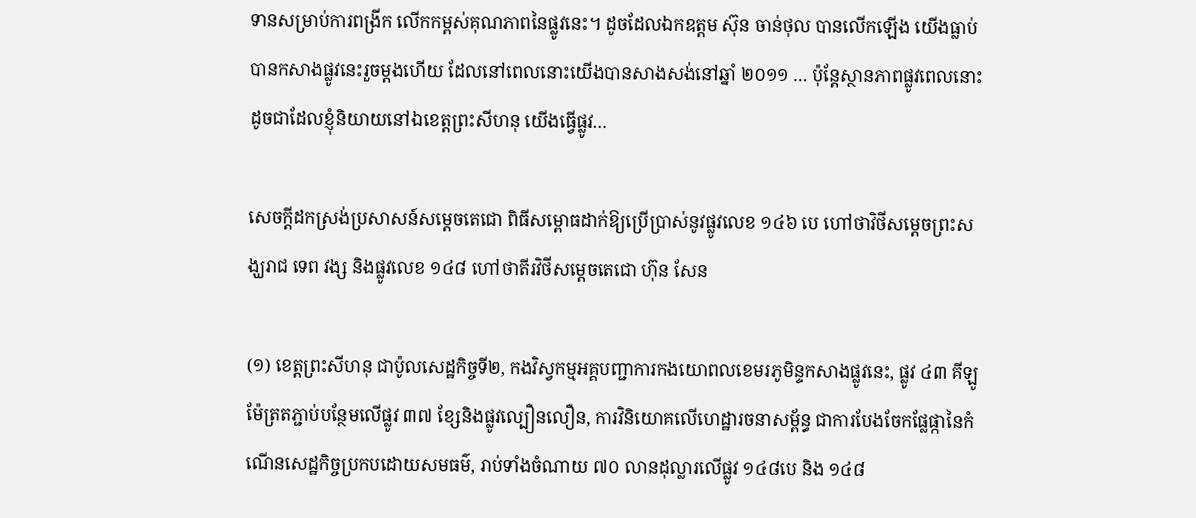ទានសម្រាប់ការពង្រីក លើកកម្ពស់គុណភាពនៃផ្លូវនេះ។ ដូចដែលឯកឧត្តម ស៊ុន ចាន់ថុល បានលើកឡើង យើងធ្លាប់បានកសាងផ្លូវនេះរួចម្ដងហើយ ដែលនៅពេលនោះយើងបានសាងសង់នៅឆ្នាំ ២០១១ … ប៉ុន្តែស្ថានភាពផ្លូវពេលនោះ ដូចជាដែលខ្ញុំនិយាយនៅឯខេត្តព្រះសីហនុ យើងធ្វើផ្លូវ…

សេចក្ដីដកស្រង់ប្រសាសន៍សម្ដេចតេជោ ពិធីសម្ពោធដាក់ឱ្យប្រើប្រាស់នូវផ្លូវលេខ ១៤៦ បេ ហៅថាវិថីសម្តេចព្រះសង្ឃរាជ ទេព វង្ស និងផ្លូវលេខ ១៤៨ ហៅថាតីរវិថីសម្តេចតេជោ ហ៊ុន សែន

(១) ខេត្តព្រះសីហនុ ជាប៉ូលសេដ្ឋកិច្ចទី២, កងវិស្វកម្មអគ្គបញ្ជាការកងយោពលខេមរភូមិន្ទកសាងផ្លូវនេះ, ផ្លូវ ៤៣ គីឡូម៉ែត្រតភ្ជាប់បន្ថែមលើផ្លូវ ៣៧ ខ្សែនិងផ្លូវល្បឿនលឿន, ការវិនិយោគលើហេដ្ឋារចនាសម្ព័ន្ធ ជាការបែងចែកផ្លែផ្កានៃកំណើនសេដ្ឋកិច្ចប្រកបដោយសមធម៌, រាប់ទាំងចំណាយ ៧០ លានដុល្លារលើផ្លូវ ១៤៨បេ និង ១៤៨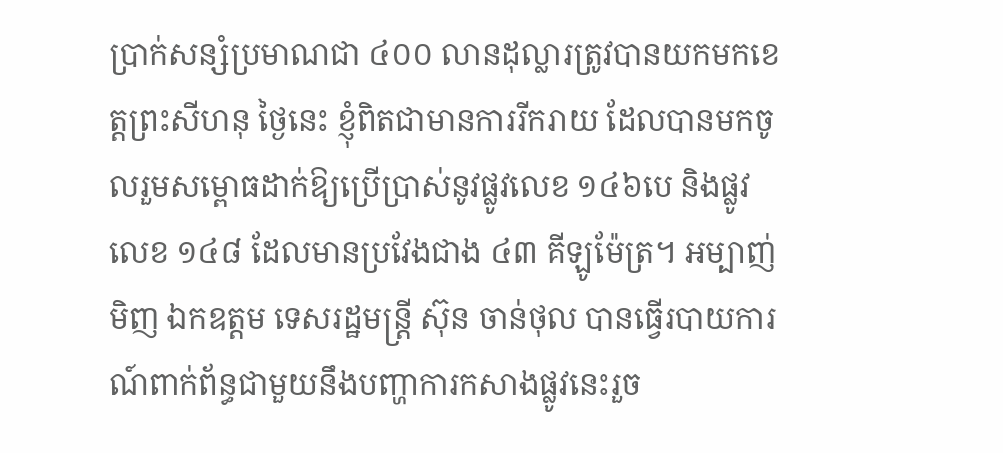ប្រាក់សន្សំប្រមាណជា ៤០០ លានដុល្លារត្រូវបានយកមកខេត្តព្រះសីហនុ ថ្ងៃនេះ ខ្ញុំពិតជាមានការរីករាយ ដែលបានមកចូលរួមសម្ពោធដាក់ឱ្យប្រើប្រាស់នូវផ្លូវលេខ ១៤៦បេ និងផ្លូវលេខ ១៤៨ ដែលមានប្រវែងជាង ៤៣ គីឡូម៉ែត្រ។ អម្បាញ់មិញ ឯកឧត្តម ទេសរដ្ឋមន្រ្តី ស៊ុន ចាន់ថុល បានធ្វើរបាយការណ៍ពាក់ព័ន្ធជាមួយនឹងបញ្ហាការកសាងផ្លូវនេះរួច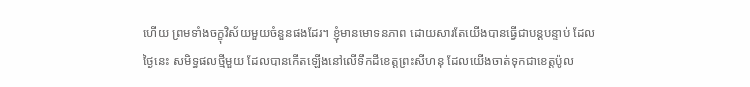ហើយ ព្រមទាំងចក្ខុវិស័យមួយចំនួនផងដែរ។ ខ្ញុំមានមោទនភាព ដោយសារតែយើងបានធ្វើជាបន្តបន្ទាប់ ដែលថ្ងៃនេះ សមិទ្ធផលថ្មីមួយ ដែលបានកើតឡើងនៅលើទឹកដីខេត្តព្រះសីហនុ ដែលយើងចាត់ទុកជាខេត្តប៉ូល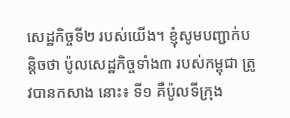សេដ្ឋកិច្ចទី២ របស់យើង។ ខ្ញុំសូមបញ្ជាក់បន្ដិចថា ប៉ូលសេដ្ឋកិច្ចទាំង៣ របស់កម្ពុជា ត្រូវបានកសាង នោះ៖ ទី១ គឺប៉ូលទីក្រុង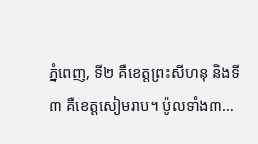ភ្នំពេញ, ទី២ គឺខេត្តព្រះសីហនុ និងទី៣ គឺខេត្តសៀមរាប។ ប៉ូលទាំង៣…